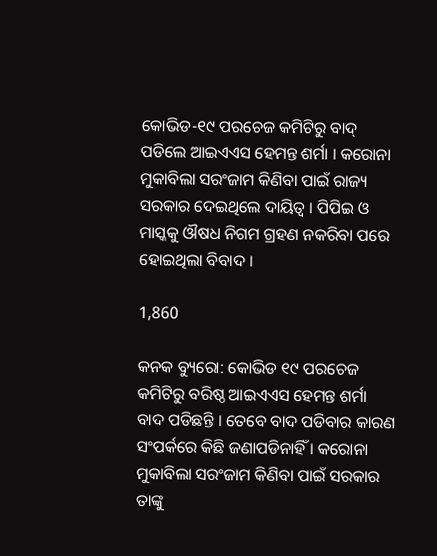କୋଭିଡ-୧୯ ପରଚେଜ କମିଟିରୁ ବାଦ୍ ପଡିଲେ ଆଇଏଏସ ହେମନ୍ତ ଶର୍ମା । କରୋନା ମୁକାବିଲା ସରଂଜାମ କିଣିବା ପାଇଁ ରାଜ୍ୟ ସରକାର ଦେଇଥିଲେ ଦାୟିତ୍ୱ । ପିପିଇ ଓ ମାସ୍କକୁ ଔଷଧ ନିଗମ ଗ୍ରହଣ ନକରିବା ପରେ ହୋଇଥିଲା ବିବାଦ ।

1,860

କନକ ବ୍ୟୁରୋ: କୋଭିଡ ୧୯ ପରଚେଜ କମିଟିରୁ ବରିଷ୍ଠ ଆଇଏଏସ ହେମନ୍ତ ଶର୍ମା ବାଦ ପଡିଛନ୍ତି । ତେବେ ବାଦ ପଡିବାର କାରଣ ସଂପର୍କରେ କିଛି ଜଣାପଡିନାହିଁ । କରୋନା ମୁକାବିଲା ସରଂଜାମ କିଣିବା ପାଇଁ ସରକାର ତାଙ୍କୁ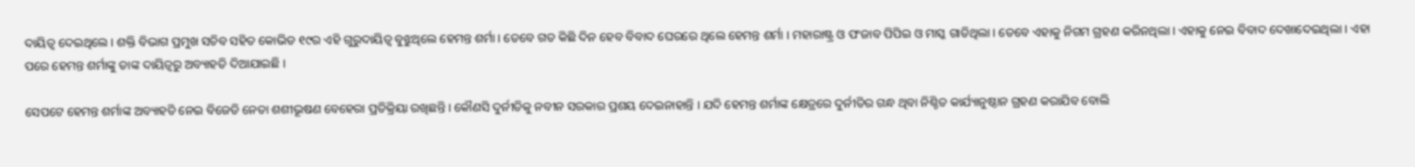ଦାୟିତ୍ୱ ଦେଇଥିଲେ । ଶକ୍ତି ବିଭାଗ ପ୍ରମୁଖ ସଚିବ ସହିତ କୋଭିଡ ୧୯ର ଏହି ଗୁରୁଦାୟିତ୍ୱ ବୁଝୁଥିଲେ ହେମନ୍ତ ଶର୍ମା । ତେବେ ଗତ କିଛି ଦିନ ହେବ ବିବାଦ ଘେରରେ ଥିଲେ ହେମନ୍ତ ଶର୍ମା । ମହାରାଷ୍ଟ୍ର ଓ ପଂଜାବ ପିପିଇ ଓ ମାସ୍କ ଗାଡିଥିଲା । ତେବେ ଏହାକୁ ନିଗମ ଗ୍ରହଣ କରିନଥିଲା । ଏହାକୁ ନେଇ ବିବାଦ ଦେଖାଦେଇଥିଲା । ଏହା ପରେ ହେମନ୍ତ ଶର୍ମାଙ୍କୁ ତାଙ୍କ ଦାୟିତ୍ୱରୁ ଅବ୍ୟାହତି ଦିଆଯାଇଛି ।

ସେପଟେ ହେମନ୍ତ ଶର୍ମାଙ୍କ ଅବ୍ୟାହତି ନେଇ ବିଜେଡି ନେତା ଶଶୀଭୂଷଣ ବେହେରା ପ୍ରତିକ୍ରିୟା ରଖିଛନ୍ତି । କୌଣସି ଦୁର୍ନୀତିକୁ ନବୀନ ସରକାର ପ୍ରଶୟ ଦେଇନାହାନ୍ତି । ଯଦି ହେମନ୍ତ ଶର୍ମାଙ୍କ କ୍ଷେତ୍ରରେ ଦୁର୍ନୀତିର ଗନ୍ଧ ଥିବା ନିଶ୍ଚିତ କାର୍ଯ୍ୟାନୁଷ୍ଠାନ ଗ୍ରହଣ କରାଯିବ ବୋଲି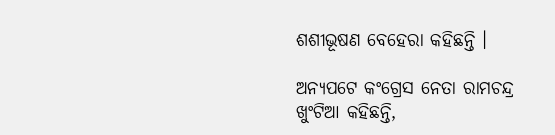ଶଶୀଭୂଷଣ ବେହେରା କହିଛନ୍ତି ।

ଅନ୍ୟପଟେ କଂଗ୍ରେସ ନେତା ରାମଚନ୍ଦ୍ର ଖୁଂଟିଆ କହିଛନ୍ତି,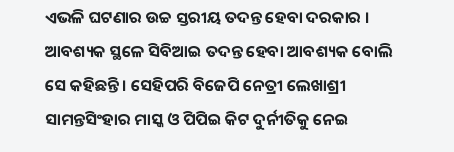ଏଭଳି ଘଟଣାର ଉଚ୍ଚ ସ୍ତରୀୟ ତଦନ୍ତ ହେବା ଦରକାର । ଆବଶ୍ୟକ ସ୍ଥଳେ ସିବିଆଇ ତଦନ୍ତ ହେବା ଆବଶ୍ୟକ ବୋଲି ସେ କହିଛନ୍ତି । ସେହିପରି ବିଜେପି ନେତ୍ରୀ ଲେଖାଶ୍ରୀ ସାମନ୍ତସିଂହାର ମାସ୍କ ଓ ପିପିଇ କିଟ ଦୁର୍ନୀତିକୁ ନେଇ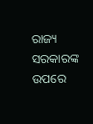ରାଜ୍ୟ ସରକାରଙ୍କ ଉପରେ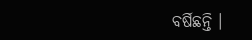ବର୍ଷିଛନ୍ତି ।